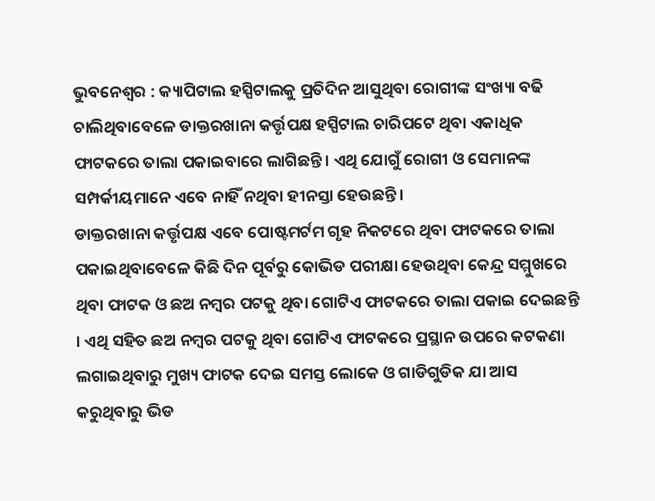ଭୁବନେଶ୍ୱର : କ୍ୟାପିଟାଲ ହସ୍ପିଟାଲକୁ ପ୍ରତିଦିନ ଆସୁଥିବା ରୋଗୀଙ୍କ ସଂଖ୍ୟା ବଢି ଚାଲିଥିବାବେଳେ ଡାକ୍ତରଖାନା କର୍ତ୍ତୃପକ୍ଷ ହସ୍ପିଟାଲ ଚାରିପଟେ ଥିବା ଏକାଧିକ ଫାଟକରେ ତାଲା ପକାଇବାରେ ଲାଗିଛନ୍ତି । ଏଥି ଯୋଗୁଁ ରୋଗୀ ଓ ସେମାନଙ୍କ ସମ୍ପର୍କୀୟମାନେ ଏବେ ନାହିଁ ନଥିବା ହୀନସ୍ତା ହେଉଛନ୍ତି ।
ଡାକ୍ତରଖାନା କର୍ତ୍ତୃପକ୍ଷ ଏବେ ପୋଷ୍ଟମର୍ଟମ ଗୃହ ନିକଟରେ ଥିବା ଫାଟକରେ ତାଲା ପକାଇଥିବାବେଳେ କିଛି ଦିନ ପୂର୍ବରୁ କୋଭିଡ ପରୀକ୍ଷା ହେଉଥିବା କେନ୍ଦ୍ର ସମ୍ମୁଖରେ ଥିବା ଫାଟକ ଓ ଛଅ ନମ୍ବର ପଟକୁ ଥିବା ଗୋଟିଏ ଫାଟକରେ ତାଲା ପକାଇ ଦେଇଛନ୍ତି । ଏଥି ସହିତ ଛଅ ନମ୍ବର ପଟକୁ ଥିବା ଗୋଟିଏ ଫାଟକରେ ପ୍ରସ୍ଥାନ ଉପରେ କଟକଣା ଲଗାଇଥିବାରୁ ମୁଖ୍ୟ ଫାଟକ ଦେଇ ସମସ୍ତ ଲୋକେ ଓ ଗାଡିଗୁଡିକ ଯା ଆସ କରୁଥିବାରୁ ଭିଡ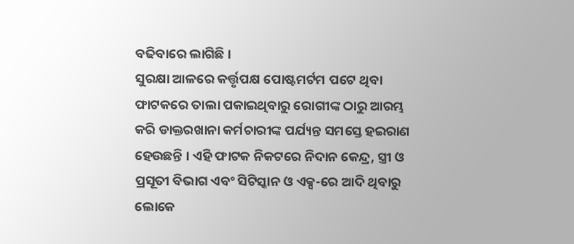ବଢିବାରେ ଲାଗିଛି ।
ସୁରକ୍ଷା ଆଳରେ କର୍ତ୍ତୃପକ୍ଷ ପୋଷ୍ଟମର୍ଟମ ପଟେ ଥିବା ଫାଟକରେ ତାଲା ପକାଇଥିବାରୁ ରୋଗୀଙ୍କ ଠାରୁ ଆରମ୍ଭ କରି ଡାକ୍ତରଖାନା କର୍ମଚାରୀଙ୍କ ପର୍ଯ୍ୟନ୍ତ ସମସ୍ତେ ହଇରାଣ ହେଉଛନ୍ତି । ଏହି ଫାଟକ ନିକଟରେ ନିଦାନ କେନ୍ଦ୍ର, ସ୍ତ୍ରୀ ଓ ପ୍ରସୂତୀ ବିଭାଗ ଏବଂ ସିଟିସ୍କାନ ଓ ଏକ୍ସ-ରେ ଆଦି ଥିବାରୁ ଲୋକେ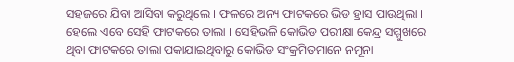ସହଜରେ ଯିବା ଆସିବା କରୁଥିଲେ । ଫଳରେ ଅନ୍ୟ ଫାଟକରେ ଭିଡ ହ୍ରାସ ପାଉଥିଲା । ହେଲେ ଏବେ ସେହି ଫାଟକରେ ତାଲା । ସେହିଭଳି କୋଭିଡ ପରୀକ୍ଷା କେନ୍ଦ୍ର ସମ୍ମୁଖରେ ଥିବା ଫାଟକରେ ତାଲା ପକାଯାଇଥିବାରୁ କୋଭିଡ ସଂକ୍ରମିତମାନେ ନମୂନା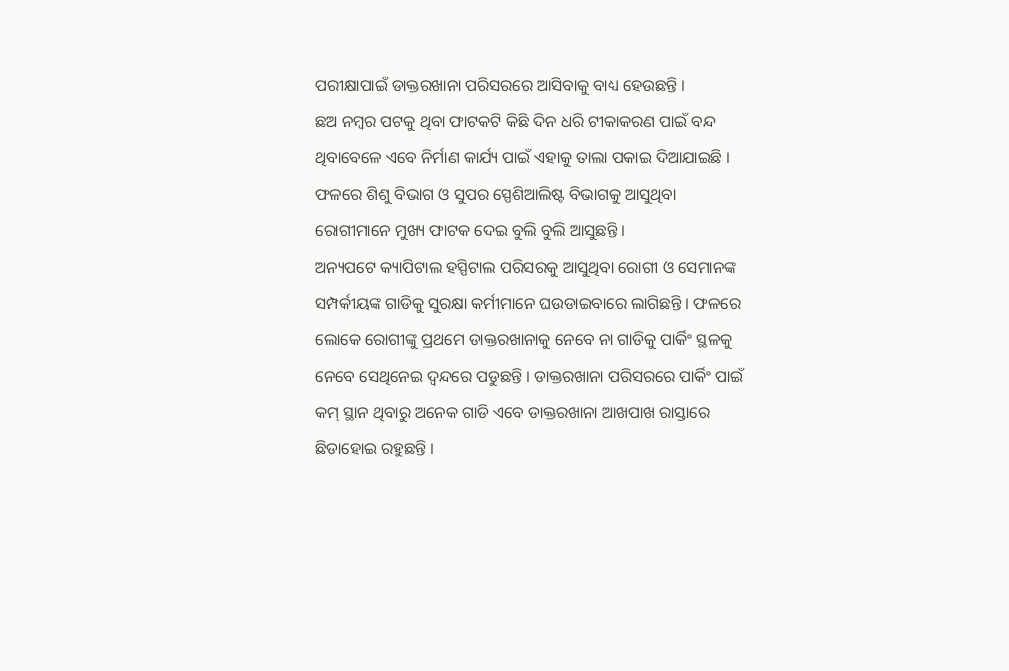ପରୀକ୍ଷାପାଇଁ ଡାକ୍ତରଖାନା ପରିସରରେ ଆସିବାକୁ ବାଧ୍ୟ ହେଉଛନ୍ତି ।
ଛଅ ନମ୍ବର ପଟକୁ ଥିବା ଫାଟକଟି କିଛି ଦିନ ଧରି ଟୀକାକରଣ ପାଇଁ ବନ୍ଦ ଥିବାବେଳେ ଏବେ ନିର୍ମାଣ କାର୍ଯ୍ୟ ପାଇଁ ଏହାକୁ ତାଲା ପକାଇ ଦିଆଯାଇଛି । ଫଳରେ ଶିଶୁ ବିଭାଗ ଓ ସୁପର ସ୍ପେଶିଆଲିଷ୍ଟ ବିଭାଗକୁ ଆସୁଥିବା ରୋଗୀମାନେ ମୁଖ୍ୟ ଫାଟକ ଦେଇ ବୁଲି ବୁଲି ଆସୁଛନ୍ତି ।
ଅନ୍ୟପଟେ କ୍ୟାପିଟାଲ ହସ୍ପିଟାଲ ପରିସରକୁ ଆସୁଥିବା ରୋଗୀ ଓ ସେମାନଙ୍କ ସମ୍ପର୍କୀୟଙ୍କ ଗାଡିକୁ ସୁରକ୍ଷା କର୍ମୀମାନେ ଘଉଡାଇବାରେ ଲାଗିଛନ୍ତି । ଫଳରେ ଲୋକେ ରୋଗୀଙ୍କୁ ପ୍ରଥମେ ଡାକ୍ତରଖାନାକୁ ନେବେ ନା ଗାଡିକୁ ପାର୍କିଂ ସ୍ଥଳକୁ ନେବେ ସେଥିନେଇ ଦ୍ୱନ୍ଦରେ ପଡୁଛନ୍ତି । ଡାକ୍ତରଖାନା ପରିସରରେ ପାର୍କିଂ ପାଇଁ କମ୍ ସ୍ଥାନ ଥିବାରୁ ଅନେକ ଗାଡି ଏବେ ଡାକ୍ତରଖାନା ଆଖପାଖ ରାସ୍ତାରେ ଛିଡାହୋଇ ରହୁଛନ୍ତି ।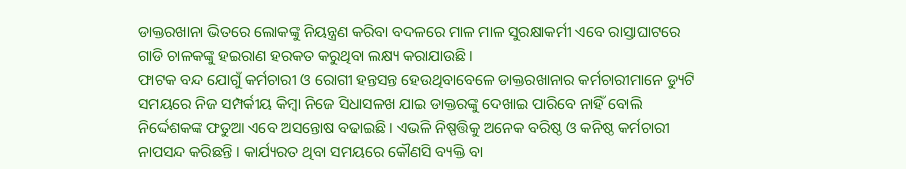ଡାକ୍ତରଖାନା ଭିତରେ ଲୋକଙ୍କୁ ନିୟନ୍ତ୍ରଣ କରିବା ବଦଳରେ ମାଳ ମାଳ ସୁରକ୍ଷାକର୍ମୀ ଏବେ ରାସ୍ତାଘାଟରେ ଗାଡି ଚାଳକଙ୍କୁ ହଇରାଣ ହରକତ କରୁଥିବା ଲକ୍ଷ୍ୟ କରାଯାଉଛି ।
ଫାଟକ ବନ୍ଦ ଯୋଗୁଁ କର୍ମଚାରୀ ଓ ରୋଗୀ ହନ୍ତସନ୍ତ ହେଉଥିବାବେଳେ ଡାକ୍ତରଖାନାର କର୍ମଚାରୀମାନେ ଡ୍ୟୁଟି ସମୟରେ ନିଜ ସମ୍ପର୍କୀୟ କିମ୍ବା ନିଜେ ସିଧାସଳଖ ଯାଇ ଡାକ୍ତରଙ୍କୁ ଦେଖାଇ ପାରିବେ ନାହିଁ ବୋଲି ନିର୍ଦ୍ଦେଶକଙ୍କ ଫତୁଆ ଏବେ ଅସନ୍ତୋଷ ବଢାଇଛି । ଏଭଳି ନିଷ୍ପତ୍ତିକୁ ଅନେକ ବରିଷ୍ଠ ଓ କନିଷ୍ଠ କର୍ମଚାରୀ ନାପସନ୍ଦ କରିଛନ୍ତି । କାର୍ଯ୍ୟରତ ଥିବା ସମୟରେ କୌଣସି ବ୍ୟକ୍ତି ବା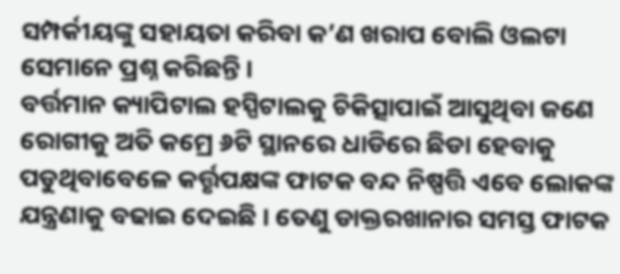ସମ୍ପର୍କୀୟଙ୍କୁ ସହାୟତା କରିବା କ’ଣ ଖରାପ ବୋଲି ଓଲଟା ସେମାନେ ପ୍ରଶ୍ନ କରିଛନ୍ତି ।
ବର୍ତ୍ତମାନ କ୍ୟାପିଟାଲ ହସ୍ପିଟାଲକୁ ଚିକିତ୍ସାପାଇଁ ଆସୁଥିବା ଜଣେ ରୋଗୀକୁ ଅତି କମ୍ରେ ୬ଟି ସ୍ଥାନରେ ଧାଡିରେ ଛିଡା ହେବାକୁ ପଡୁଥିବାବେଳେ କର୍ତ୍ତୃପକ୍ଷଙ୍କ ଫାଟକ ବନ୍ଦ ନିଷ୍ପତ୍ତି ଏବେ ଲୋକଙ୍କ ଯନ୍ତ୍ରଣାକୁ ବଢାଇ ଦେଇଛି । ତେଣୁ ଡାକ୍ତରଖାନାର ସମସ୍ତ ଫାଟକ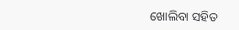ଖୋଲିବା ସହିତ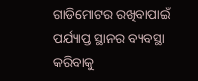ଗାଡିମୋଟର ରଖିବାପାଇଁ ପର୍ଯ୍ୟାପ୍ତ ସ୍ଥାନର ବ୍ୟବସ୍ଥା କରିବାକୁ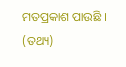ମତପ୍ରକାଶ ପାଉଛି । (ତଥ୍ୟ)